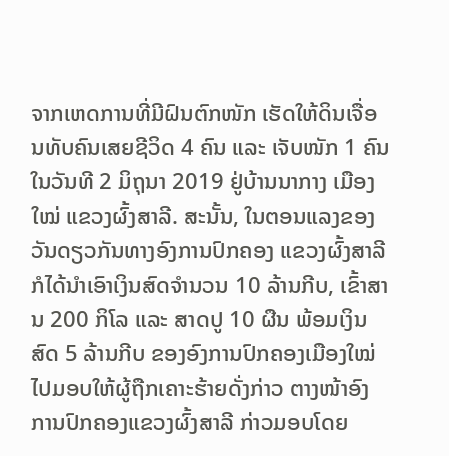ຈາກເຫດການທີ່ມີຝົນຕົກໜັກ ເຮັດໃຫ້ດິນເຈື່ອນທັບຄົນເສຍຊີວິດ 4 ຄົນ ແລະ ເຈັບໜັກ 1 ຄົນ ໃນວັນທີ 2 ມິຖຸນາ 2019 ຢູ່ບ້ານນາກາງ ເມືອງໃໝ່ ແຂວງຜົ້ງສາລີ. ສະນັ້ນ, ໃນຕອນແລງຂອງວັນດຽວກັນທາງອົງການປົກຄອງ ແຂວງຜົ້ງສາລີ ກໍໄດ້ນຳເອົາເງິນສົດຈຳນວນ 10 ລ້ານກີບ, ເຂົ້າສານ 200 ກິໂລ ແລະ ສາດປູ 10 ຜືນ ພ້ອມເງິນສົດ 5 ລ້ານກີບ ຂອງອົງການປົກຄອງເມືອງໃໝ່ ໄປມອບໃຫ້ຜູ້ຖືກເຄາະຮ້າຍດັ່ງກ່າວ ຕາງໜ້າອົງການປົກຄອງແຂວງຜົ້ງສາລີ ກ່າວມອບໂດຍ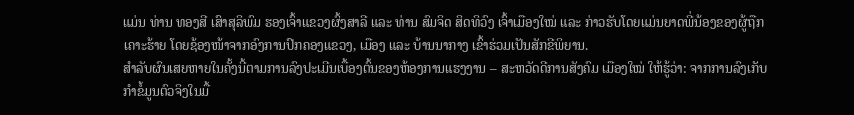ແມ່ນ ທ່ານ ທອງສີ ເສົາສຸລິພົມ ຮອງເຈົ້າແຂວງຜົ້ງສາລີ ແລະ ທ່ານ ສົມຈິດ ສິດທິວົງ ເຈົ້າເມືອງໃໝ່ ແລະ ກ່າວຮັບໂດຍແມ່ນຍາດພີ່ນ້ອງຂອງຜູ້ຖືກເຄາະຮ້າຍ ໂດຍຊ້ອງໜ້າຈາກອົງການປົກຄອງແຂວງ, ເມືອງ ແລະ ບ້ານນາກາງ ເຂົ້າຮ່ວມເປັນສັກຂີພິຍານ.
ສຳລັບຜົນເສຍຫາຍໃນຄັ້ງນີ້ຕາມການລົງປະເມີນເບື້ອງຕົ້ນຂອງຫ້ອງການແຮງງານ – ສະຫວັດດີການສັງຄົມ ເມືອງໃໝ່ ໃຫ້ຮູ້ວ່າ: ຈາກການລົງເກັບກຳຂໍ້ມູນຕົວຈິງໃນມື້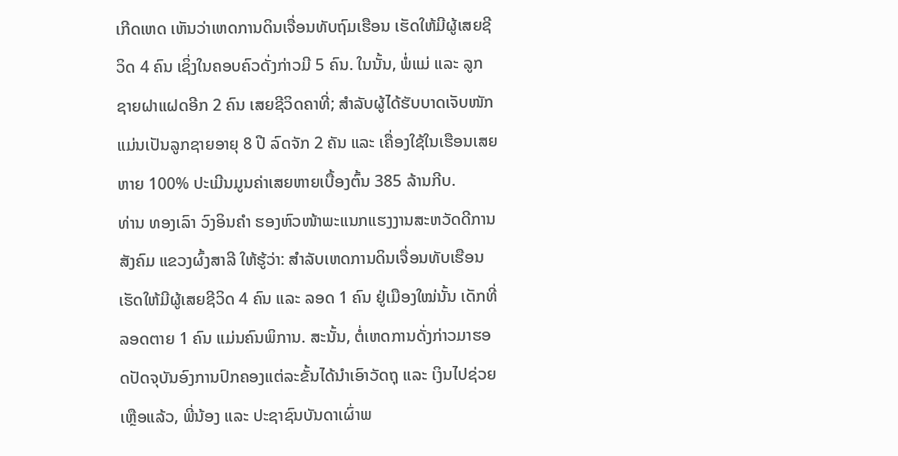ເກີດເຫດ ເຫັນວ່າເຫດການດິນເຈື່ອນທັບຖົມເຮືອນ ເຮັດໃຫ້ມີຜູ້ເສຍຊີວິດ 4 ຄົນ ເຊິ່ງໃນຄອບຄົວດັ່ງກ່າວມີ 5 ຄົນ. ໃນນັ້ນ, ພໍ່ແມ່ ແລະ ລູກຊາຍຝາແຝດອີກ 2 ຄົນ ເສຍຊີວິດຄາທີ່; ສຳລັບຜູ້ໄດ້ຮັບບາດເຈັບໜັກ ແມ່ນເປັນລູກຊາຍອາຍຸ 8 ປີ ລົດຈັກ 2 ຄັນ ແລະ ເຄື່ອງໃຊ້ໃນເຮືອນເສຍຫາຍ 100% ປະເມີນມູນຄ່າເສຍຫາຍເບື້ອງຕົ້ນ 385 ລ້ານກີບ.
ທ່ານ ທອງເລົາ ວົງອິນຄຳ ຮອງຫົວໜ້າພະແນກແຮງງານສະຫວັດດີການສັງຄົມ ແຂວງຜົ້ງສາລີ ໃຫ້ຮູ້ວ່າ: ສຳລັບເຫດການດິນເຈື່ອນທັບເຮືອນເຮັດໃຫ້ມີຜູ້ເສຍຊີວິດ 4 ຄົນ ແລະ ລອດ 1 ຄົນ ຢູ່ເມືອງໃໝ່ນັ້ນ ເດັກທີ່ລອດຕາຍ 1 ຄົນ ແມ່ນຄົນພິການ. ສະນັ້ນ, ຕໍ່ເຫດການດັ່ງກ່າວມາຮອດປັດຈຸບັນອົງການປົກຄອງແຕ່ລະຂັ້ນໄດ້ນຳເອົາວັດຖຸ ແລະ ເງິນໄປຊ່ວຍເຫຼືອແລ້ວ, ພີ່ນ້ອງ ແລະ ປະຊາຊົນບັນດາເຜົ່າພ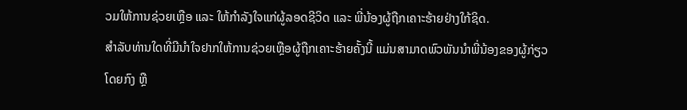ວມໃຫ້ການຊ່ວຍເຫຼືອ ແລະ ໃຫ້ກຳລັງໃຈແກ່ຜູ້ລອດຊີວິດ ແລະ ພີ່ນ້ອງຜູ້ຖືກເຄາະຮ້າຍຢ່າງໃກ້ຊິດ.
ສຳລັບທ່ານໃດທີ່ມີນຳໃຈຢາກໃຫ້ການຊ່ວຍເຫຼືອຜູ້ຖືກເຄາະຮ້າຍຄັ້ງນີ້ ແມ່ນສາມາດພົວພັນນຳພີ່ນ້ອງຂອງຜູ້ກ່ຽວໂດຍກົງ ຫຼື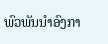ພົວພັນນຳອົງກາ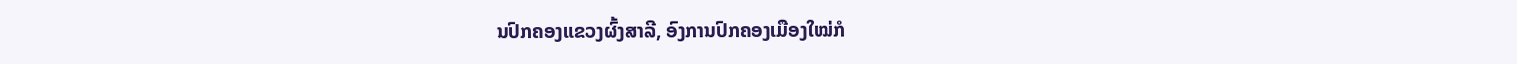ນປົກຄອງແຂວງຜົ້ງສາລີ, ອົງການປົກຄອງເມືອງໃໝ່ກໍ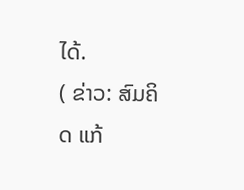ໄດ້.
( ຂ່າວ: ສົມຄິດ ແກ້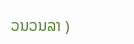ວນວນລາ )